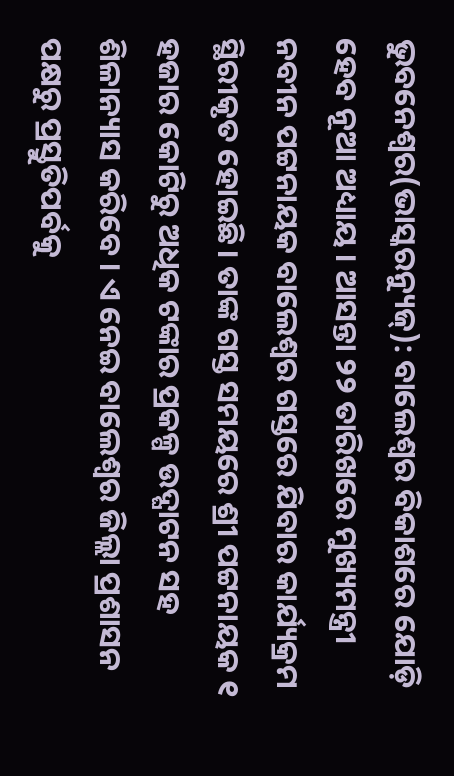ଭୁବନେଶ୍ୱର(ଭାସ୍କରନ୍ୟୁଜ୍): ବାଲେଶ୍ୱର ବିକାଶରେ ଯୋଡ଼ି ହେବ ନୂଆ ଅଧ୍ୟାୟ । ଆସନ୍ତା ୨୨ ତାରିଖରେ ମୁଖ୍ୟମନ୍ତ୍ରୀ ନବୀନ ପଟ୍ଟନାୟକ ବାଲେଶ୍ୱର ଗସ୍ତରେ ଯିବାର କାର୍ଯ୍ୟକ୍ରମ ସ୍ଥିରୀକୃତ ହୋଇଛି। ତାଙ୍କ ଗସ୍ତ ସମୟରେ ଶ୍ରୀ ପଟ୍ଟନାୟକ ୧ ହଜାର କୋଟିରୁ ଅଧିକ ଟଙ୍କାର ପ୍ରକଳ୍ପ ଉଦ୍ଘାଟନ ସହ ଶିଳାନ୍ୟାସ କରିବେ । ଏ ନେଇ ବାଲେଶ୍ୱର ଜିଲ୍ଲା ପ୍ରଶାସନ ପକ୍ଷରୁ ପ୍ରସ୍ତୁତିପର୍ବକୁ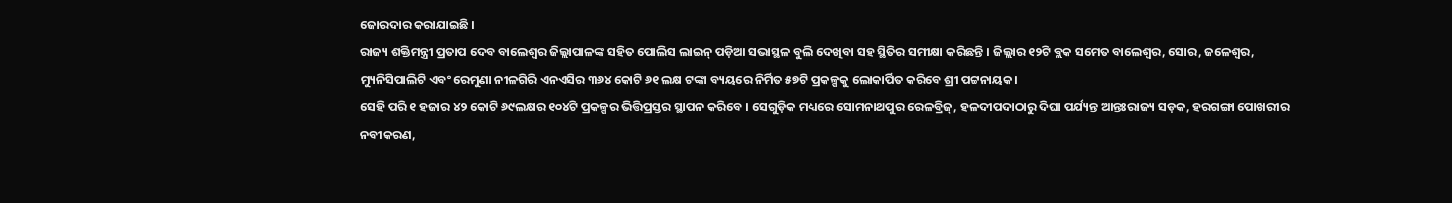ଜୋରଦାର କରାଯାଇଛି ।
ରାଜ୍ୟ ଶକ୍ତିମନ୍ତ୍ରୀ ପ୍ରତାପ ଦେବ ବାଲେଶ୍ୱର ଜିଲ୍ଲାପାଳଙ୍କ ସହିତ ପୋଲିସ ଲାଇନ୍ ପଡ଼ିଆ ସଭାସ୍ଥଳ ବୁଲି ଦେଖିବା ସହ ସ୍ଥିତିର ସମୀକ୍ଷା କରିଛନ୍ତି । ଜିଲ୍ଲାର ୧୨ଟି ବ୍ଲକ ସମେତ ବାଲେଶ୍ୱର, ସୋର, ଜଳେଶ୍ୱର, ମ୍ୟୁନିସିପାଲିଟି ଏବଂ ରେମୁଣା ନୀଳଗିରି ଏନଏସିର ୩୬୪ କୋଟି ୬୧ ଲକ୍ଷ ଟଙ୍କା ବ୍ୟୟରେ ନିର୍ମିତ ୫୭ଟି ପ୍ରକଳ୍ପକୁ ଲୋକାର୍ପିତ କରିବେ ଶ୍ରୀ ପଟ୍ଟନାୟକ।
ସେହି ପରି ୧ ହଜାର ୪୨ କୋଟି ୬୯ଲକ୍ଷର ୧୦୪ଟି ପ୍ରକଳ୍ପର ଭିତ୍ତିପ୍ରସ୍ତର ସ୍ଥାପନ କରିବେ । ସେଗୁଡ଼ିକ ମଧ୍ୟରେ ସୋମନାଥପୁର ରେଳବ୍ରିଜ୍, ହଳଦୀପଦାଠାରୁ ଦିଘା ପର୍ଯ୍ୟନ୍ତ ଆନ୍ତଃରାଜ୍ୟ ସଡ଼କ, ହରଗଙ୍ଗା ପୋଖରୀର ନବୀକରଣ,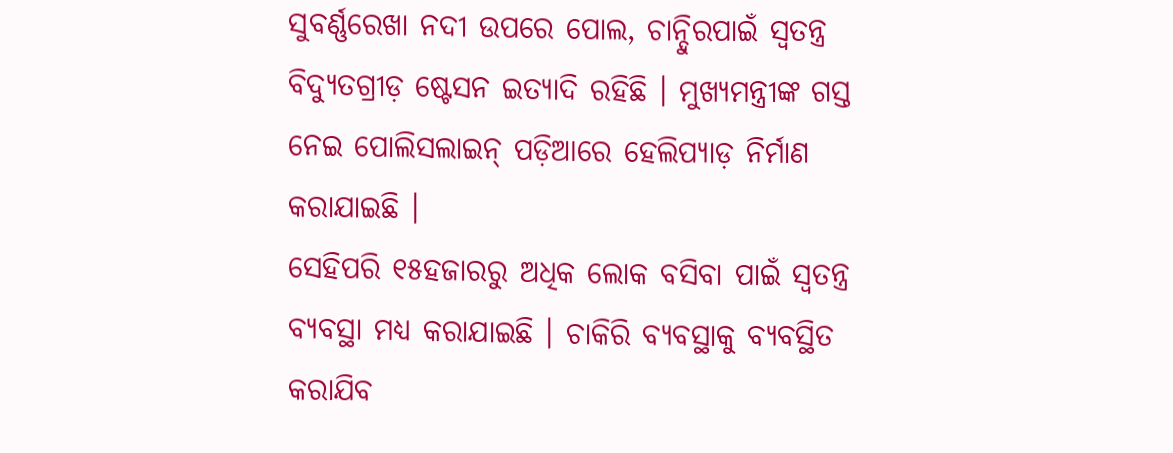ସୁବର୍ଣ୍ଣରେଖା ନଦୀ ଉପରେ ପୋଲ, ଚାନ୍ଦିୁରପାଇଁ ସ୍ୱତନ୍ତ୍ର ବିଦ୍ୟୁତଗ୍ରୀଡ଼ ଷ୍ଟେସନ ଇତ୍ୟାଦି ରହିଛି । ମୁଖ୍ୟମନ୍ତ୍ରୀଙ୍କ ଗସ୍ତ ନେଇ ପୋଲିସଲାଇନ୍ ପଡ଼ିଆରେ ହେଲିପ୍ୟାଡ଼ ନିର୍ମାଣ କରାଯାଇଛି ।
ସେହିପରି ୧୫ହଜାରରୁ ଅଧିକ ଲୋକ ବସିବା ପାଇଁ ସ୍ୱତନ୍ତ୍ର ବ୍ୟବସ୍ଥା ମଧ୍ୟ କରାଯାଇଛି । ଚାକିରି ବ୍ୟବସ୍ଥାକୁ ବ୍ୟବସ୍ଥିତ କରାଯିବ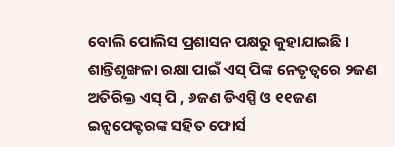ବୋଲି ପୋଲିସ ପ୍ରଶାସନ ପକ୍ଷରୁ କୁହାଯାଇଛି । ଶାନ୍ତିଶୃଙ୍ଖଳା ରକ୍ଷା ପାଇଁ ଏସ୍ ପିଙ୍କ ନେତୃତ୍ୱରେ ୨ଜଣ ଅତିରିକ୍ତ ଏସ୍ ପି , ୬ଜଣ ଡିଏସ୍ପି ଓ ୧୧ଜଣ ଇନ୍ସପେକ୍ଟରଙ୍କ ସହିତ ଫୋର୍ସ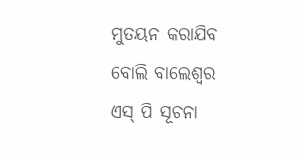ମୁତୟନ କରାଯିବ ବୋଲି ବାଲେଶ୍ୱର ଏସ୍ ପି ସୂଚନା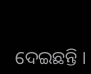ଦେଇଛନ୍ତି ।